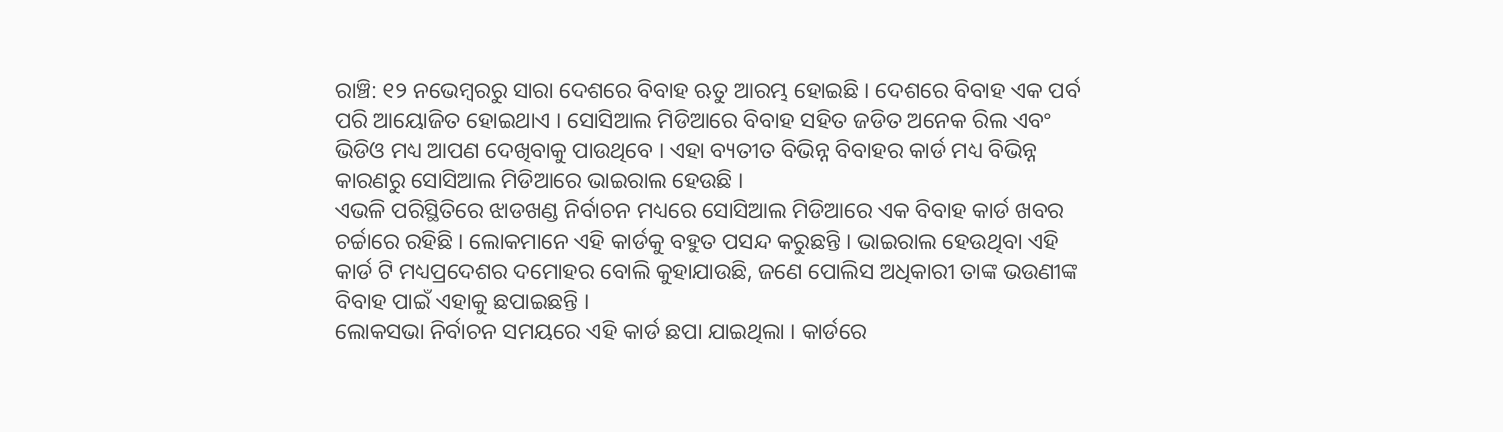ରାଞ୍ଚି: ୧୨ ନଭେମ୍ବରରୁ ସାରା ଦେଶରେ ବିବାହ ଋତୁ ଆରମ୍ଭ ହୋଇଛି । ଦେଶରେ ବିବାହ ଏକ ପର୍ବ ପରି ଆୟୋଜିତ ହୋଇଥାଏ । ସୋସିଆଲ ମିଡିଆରେ ବିବାହ ସହିତ ଜଡିତ ଅନେକ ରିଲ ଏବଂ ଭିଡିଓ ମଧ୍ୟ ଆପଣ ଦେଖିବାକୁ ପାଉଥିବେ । ଏହା ବ୍ୟତୀତ ବିଭିନ୍ନ ବିବାହର କାର୍ଡ ମଧ୍ୟ ବିଭିନ୍ନ କାରଣରୁ ସୋସିଆଲ ମିଡିଆରେ ଭାଇରାଲ ହେଉଛି ।
ଏଭଳି ପରିସ୍ଥିତିରେ ଝାଡଖଣ୍ଡ ନିର୍ବାଚନ ମଧ୍ୟରେ ସୋସିଆଲ ମିଡିଆରେ ଏକ ବିବାହ କାର୍ଡ ଖବର ଚର୍ଚ୍ଚାରେ ରହିଛି । ଲୋକମାନେ ଏହି କାର୍ଡକୁ ବହୁତ ପସନ୍ଦ କରୁଛନ୍ତି । ଭାଇରାଲ ହେଉଥିବା ଏହି କାର୍ଡ ଟି ମଧ୍ୟପ୍ରଦେଶର ଦମୋହର ବୋଲି କୁହାଯାଉଛି, ଜଣେ ପୋଲିସ ଅଧିକାରୀ ତାଙ୍କ ଭଉଣୀଙ୍କ ବିବାହ ପାଇଁ ଏହାକୁ ଛପାଇଛନ୍ତି ।
ଲୋକସଭା ନିର୍ବାଚନ ସମୟରେ ଏହି କାର୍ଡ ଛପା ଯାଇଥିଲା । କାର୍ଡରେ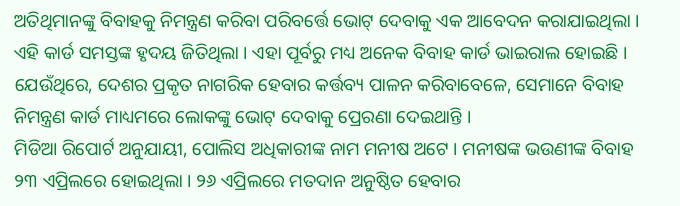ଅତିଥିମାନଙ୍କୁ ବିବାହକୁ ନିମନ୍ତ୍ରଣ କରିବା ପରିବର୍ତ୍ତେ ଭୋଟ୍ ଦେବାକୁ ଏକ ଆବେଦନ କରାଯାଇଥିଲା । ଏହି କାର୍ଡ ସମସ୍ତଙ୍କ ହୃଦୟ ଜିତିଥିଲା । ଏହା ପୂର୍ବରୁ ମଧ୍ୟ ଅନେକ ବିବାହ କାର୍ଡ ଭାଇରାଲ ହୋଇଛି । ଯେଉଁଥିରେ, ଦେଶର ପ୍ରକୃତ ନାଗରିକ ହେବାର କର୍ତ୍ତବ୍ୟ ପାଳନ କରିବାବେଳେ, ସେମାନେ ବିବାହ ନିମନ୍ତ୍ରଣ କାର୍ଡ ମାଧ୍ୟମରେ ଲୋକଙ୍କୁ ଭୋଟ୍ ଦେବାକୁ ପ୍ରେରଣା ଦେଇଥାନ୍ତି ।
ମିଡିଆ ରିପୋର୍ଟ ଅନୁଯାୟୀ, ପୋଲିସ ଅଧିକାରୀଙ୍କ ନାମ ମନୀଷ ଅଟେ । ମନୀଷଙ୍କ ଭଉଣୀଙ୍କ ବିବାହ ୨୩ ଏପ୍ରିଲରେ ହୋଇଥିଲା । ୨୬ ଏପ୍ରିଲରେ ମତଦାନ ଅନୁଷ୍ଠିତ ହେବାର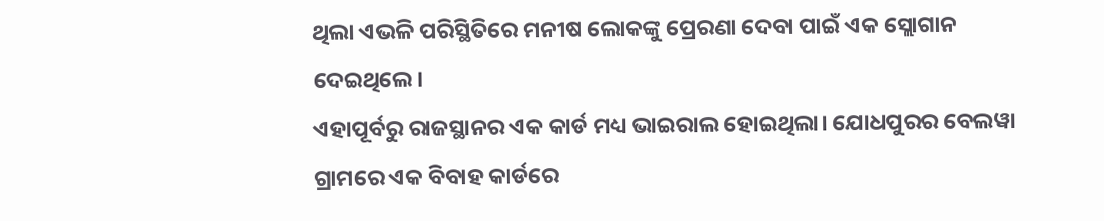ଥିଲା ଏଭଳି ପରିସ୍ଥିତିରେ ମନୀଷ ଲୋକଙ୍କୁ ପ୍ରେରଣା ଦେବା ପାଇଁ ଏକ ସ୍ଲୋଗାନ ଦେଇଥିଲେ।
ଏହାପୂର୍ବରୁ ରାଜସ୍ଥାନର ଏକ କାର୍ଡ ମଧ୍ୟ ଭାଇରାଲ ହୋଇଥିଲା। ଯୋଧପୁରର ବେଲୱା ଗ୍ରାମରେ ଏକ ବିବାହ କାର୍ଡରେ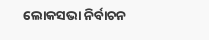ଲୋକସଭା ନିର୍ବାଚନ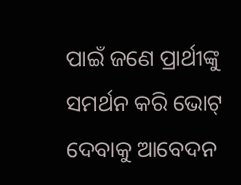ପାଇଁ ଜଣେ ପ୍ରାର୍ଥୀଙ୍କୁ ସମର୍ଥନ କରି ଭୋଟ୍ ଦେବାକୁ ଆବେଦନ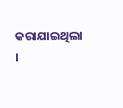କରାଯାଇଥିଲା ।